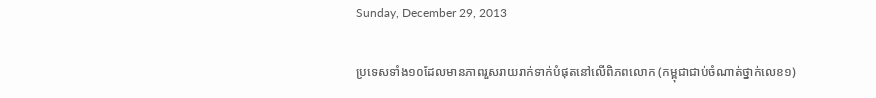Sunday, December 29, 2013

ប្រទេសទាំង១០ដែលមានភាពរួសរាយរាក់ទាក់បំផុតនៅលើពិភពលោក (កម្ពុជាជាប់ចំណាត់ថ្នាក់លេខ១)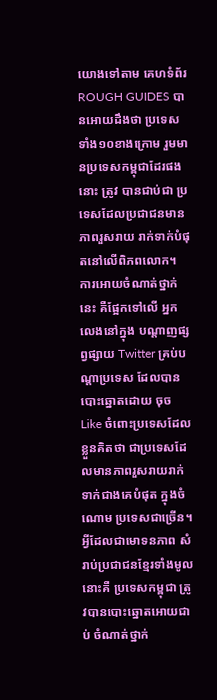យោងទៅតាម គេហទំព័រ ROUGH GUIDES បានអោយដឹងថា ប្រទេសទាំង១០ខាងក្រោម រួមមានប្រទេសកម្ពុជាដែរផងនោះ ត្រូវ បានជាប់ជា ប្រទេសដែលប្រជាជនមាន ភាពរួសរាយ រាក់ទាក់បំផុតនៅលើពិភពលោក។ ការអោយចំណាត់ថ្នាក់នេះ គឺផ្អែកទៅលើ អ្នកលេងនៅក្នុង បណ្ដាញផ្សព្វផ្សាយ Twitter គ្រប់បណ្ដាប្រទេស ដែលបានបោះឆ្នោតដោយ ចុច Like ចំពោះប្រទេសដែលខ្លួនគិតថា ជាប្រទេសដែលមានភាពរួសរាយរាក់ទាក់ជាងគេបំផុត ក្នុងចំណោម ប្រទេសជាច្រើន។
អ្វីដែលជាមោទនភាព សំរាប់ប្រជាជនខ្មែរទាំងមូលនោះគឺ ប្រទេសកម្ពុជា ត្រូវបានបោះឆ្នោតអោយជាប់ ចំណាត់ថ្នាក់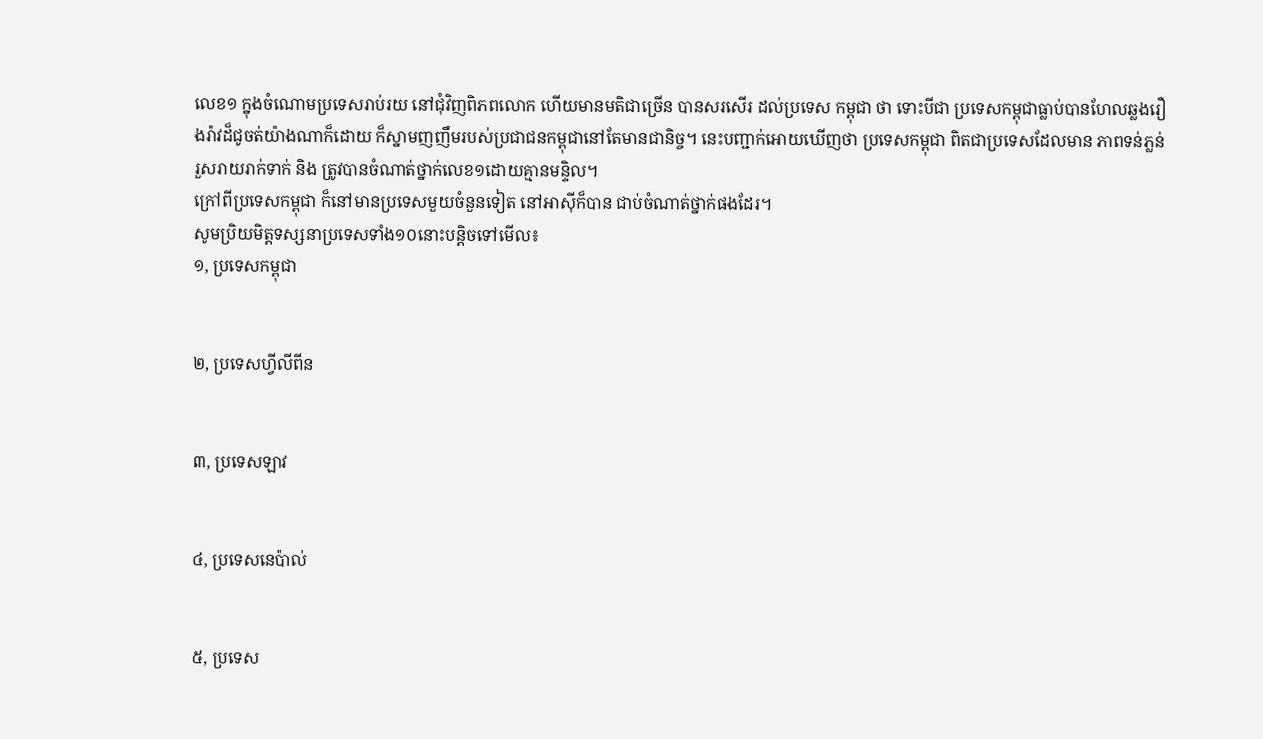លេខ១ ក្នុងចំណោមប្រទេសរាប់រយ នៅជុំវិញពិភពលោក ហើយមានមតិជាច្រើន បានសរសើរ ដល់ប្រទេស កម្ពុជា ថា ទោះបីជា ប្រទេសកម្ពុជាធ្លាប់បានហែលឆ្លងរឿងរ៉ាវដ៏ជូចត់យ៉ាងណាក៏ដោយ ក៏ស្នាមញញឹមរបស់ប្រជាជនកម្ពុជានៅតែមានជានិច្ច។ នេះបញ្ជាក់អោយឃើញថា ប្រទេសកម្ពុជា ពិតជាប្រទេសដែលមាន ភាពទន់ភ្លន់ រួសរាយរាក់ទាក់ និង ត្រូវបានចំណាត់ថ្នាក់លេខ១ដោយគ្មានមន្ទិល។
ក្រៅពីប្រទេសកម្ពុជា ក៏នៅមានប្រទេសមួយចំនួនទៀត នៅអាស៊ីក៏បាន ជាប់ចំណាត់ថ្នាក់ផងដែរ។
សូមប្រិយមិត្តទស្សនាប្រទេសទាំង១០នោះបន្តិចទៅមើល៖
១, ប្រទេសកម្ពុជា


២, ប្រទេសហ្វីលីពីន


៣, ប្រទេសឡាវ


៤, ប្រទេសនេប៉ាល់


៥, ប្រទេស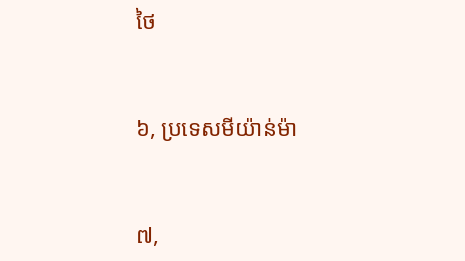ថៃ


៦, ប្រទេសមីយ៉ាន់ម៉ា


៧,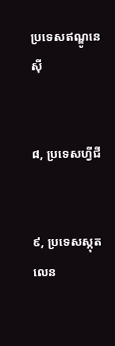ប្រទេសឥណ្ឌូនេស៊ី


៨, ប្រទេសហ្វីជី


៩, ប្រទេសស្កុតលេន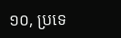១០, ប្រទេ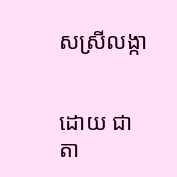សស្រីលង្កា


ដោយ ជាតា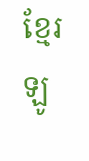ខ្មែរឡូ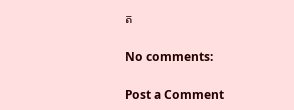ត

No comments:

Post a Comment